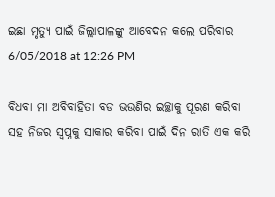ଇଛା ମୃତ୍ୟୁ ପାଇଁ ଜିଲ୍ଲାପାଳଙ୍କୁ ଆବେଦନ କଲେ ପରିବାର
6/05/2018 at 12:26 PM

ବିଧବା ମା ଅବିବାହିତା ବଡ ଭଉଣିର ଇଚ୍ଛାକୁ ପୂରଣ କରିବା ସହ ନିଜର ସ୍ବପ୍ନକୁ ସାକାର କରିବା ପାଇଁ ଦିନ ରାତି ଏକ କରି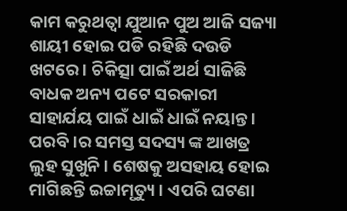କାମ କରୁଥତ୍ବା ଯୁଆନ ପୁଅ ଆଜି ସଜ୍ୟା ଶାୟୀ ହୋଇ ପଡି ରହିଛି ଦଉଡି ଖଟରେ । ଚିକିତ୍ସା ପାଇଁ ଅର୍ଥ ସାଜିଛି ବାଧକ ଅନ୍ୟ ପଟେ ସରକାରୀ ସାହାର୍ଯୟ ପାଇଁ ଧାଇଁ ଧାଇଁ ନୟାନ୍ତ । ପରବି।ର ସମସ୍ତ ସଦସ୍ୟ ଙ୍କ ଆଖତ୍ର ଲୁହ ସୁଖୁନି । ଶେଷକୁ ଅସହାୟ ହୋଇ ମାଗିଛନ୍ତି ଇଚ୍ଚାମୃତ୍ୟୁ । ଏପରି ଘଟଣା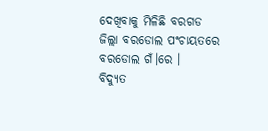ଦେଖିବାକୁ ମିଳିଛି ବରଗଡ ଜିଲ୍ଲା ବରଡୋଲ ପଂଚାୟତରେ ବରଡୋଲ ଗଁ।ରେ ।
ବିଦ୍ୟୁତ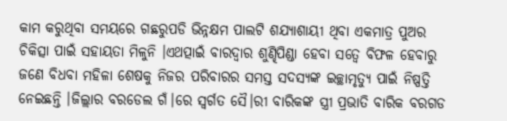କାମ କରୁଥିବା ସମୟରେ ଗଛରୁପଡି ଭିନ୍ନକ୍ଷମ ପାଲଟି ଶଯ୍ୟାଶାୟୀ ଥିବା ଏକମାତ୍ର ପୁଅର ଚିକିତ୍ସା ପାଇଁ ସହାୟତା ମିଳୁନି ।ଏଥତ୍ପାଇଁ ବାରଦ୍ବାର ଶୁଣ୍ଢିପିଣ୍ଡା ହେବା ସତ୍ବେ ବିଫଳ ହେବାରୁ ଜଣେ ବିଧବା ମହିଳା ଶେଷକୁ ନିଜର ପରିବାରର ସମସ୍ତ ସଦସ୍ୟଙ୍କ ଇଚ୍ଛାମୃତ୍ୟୁ ପାଇଁ ନିଷ୍ପତ୍ତି ନେଇଛନ୍ତି ।ଜିଲ୍ଲାର ବରଡେଲ ଗଁ।ରେ ସ୍ବର୍ଗତ ସୈ।ରୀ ବାରିକଙ୍କ ସ୍ତ୍ରୀ ପ୍ରଭାତି ବାରିକ ବରଗଡ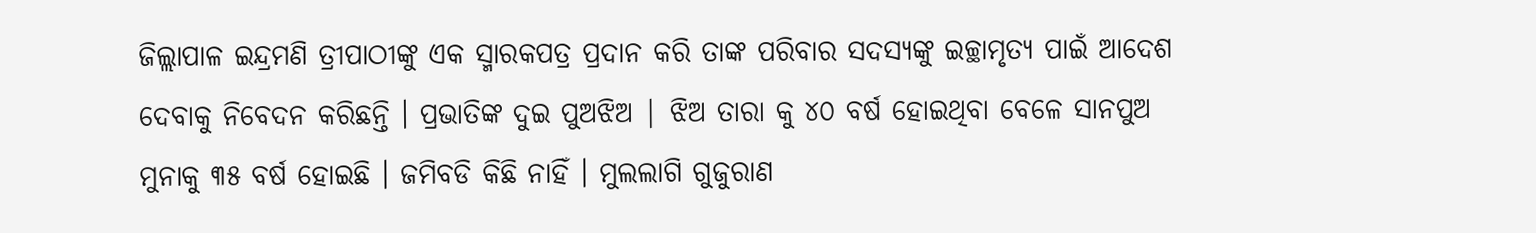ଜିଲ୍ଲାପାଳ ଇନ୍ଦ୍ରମଣି ତ୍ରୀପାଠୀଙ୍କୁ ଏକ ସ୍ମାରକପତ୍ର ପ୍ରଦାନ କରି ତାଙ୍କ ପରିବାର ସଦସ୍ୟଙ୍କୁ ଇଚ୍ଛାମୃତ୍ୟ ପାଇଁ ଆଦେଶ ଦେବାକୁ ନିବେଦନ କରିଛନ୍ତି । ପ୍ରଭାତିଙ୍କ ଦୁଇ ପୁଅଝିଅ | ଝିଅ ତାରା କୁ ୪୦ ବର୍ଷ ହୋଇଥିବା ବେଳେ ସାନପୁଅ ମୁନାକୁ ୩୫ ବର୍ଷ ହୋଇଛି । ଜମିବଡି କିଛି ନାହିଁ । ମୁଲଲାଗି ଗୁଜୁରାଣ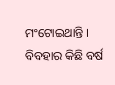ମଂଟୋଇଥାନ୍ତି । ବିବହାର କିଛି ବର୍ଷ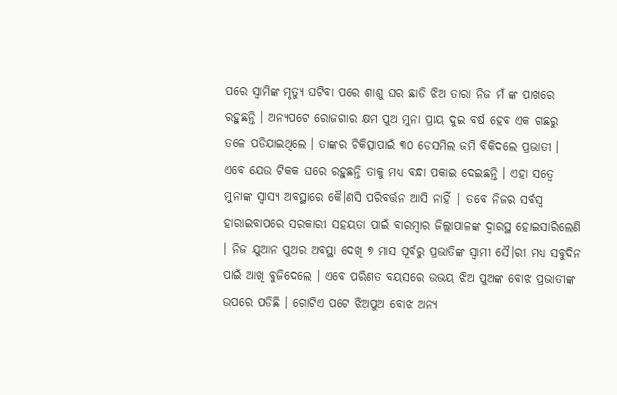ପରେ ସ୍ବାମିଙ୍କ ମୃତ୍ୟୁ ଘଟିବା ପରେ ଶାଶୁ ଘର ଛାଡି ଝିଅ ତାରା ନିଜ ମଁ ଙ୍କ ପାଖରେ ରହୁଛନ୍ତି । ଅନ୍ୟପଟେ ରୋଜଗାର କ୍ଷମ ପୁଅ ମୁନା ପ୍ରାୟ ଦୁଇ ବର୍ଷ ହେବ ଏକ ଗଛରୁ ତଳେ ପଡିଯାଇଥିଲେ । ତାଙ୍କର ଚିକିତ୍ସାପାଇଁ ୩୦ ଡେସମିଲ ଜମି ବିକିଦଲେ ପ୍ରଭାତୀ । ଏବେ ଯେଉ ଟିକକ ଘରେ ରହୁଛନ୍ତି ତାକୁ ମଧ୍ୟ ବନ୍ଧା ପକାଇ ଦେଇଛନ୍ତି । ଏହା ସତ୍ବେ ମୁନାଙ୍କ ସ୍ବାସ୍ୟ ଅବସ୍ଥାରେ କୈ।ଣସି ପରିବର୍ତ୍ତନ ଆସି ନାହିଁ | ତବେ ନିଜର ସର୍ବସ୍ବ ହାରାଇବାପରେ ସରକାରୀ ସହୟତା ପାଇଁ ବାରମ୍ବାର ଜିଲ୍ଲାପାଳଙ୍କ ଦ୍ବାରସ୍ଥ ହୋଇସାରିଲେଣି । ନିଜ ଯୁଆନ ପୁଅର ଅବସ୍ଥା ଦେଖି ୭ ମାସ ପୂର୍ବରୁ ପ୍ରଭାତିଙ୍କ ସ୍ବାମୀ ସୈ।ରୀ ମଧ୍ୟ ସବୁଦିନ ପାଇଁ ଆଖି ବୁଜିଦେଲେ । ଏବେ ପରିଣତ ବୟସରେ ଉଭୟ ଝିଅ ପୁଅଙ୍କ ବୋଝ ପ୍ରଭାତୀଙ୍କ ଉପରେ ପଡିଛି । ଗୋଟିଏ ପଟେ ଝିଅପୁଅ ବୋଝ ଅନ୍ୟ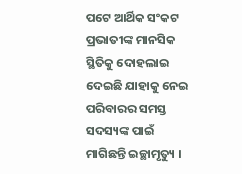ପଟେ ଆର୍ଥିକ ସଂକଟ ପ୍ରଭାତୀଙ୍କ ମାନସିକ ସ୍ଥିତିକୁ ଦୋହଲାଇ ଦେଇଛି ଯାହାକୁ ନେଇ ପରିବାରର ସମସ୍ତ ସଦସ୍ୟଙ୍କ ପାଇଁ ମାଗିଛନ୍ତି ଇଚ୍ଛାମୃତ୍ୟୁ ।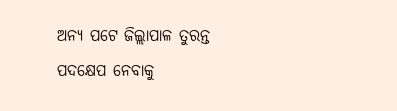ଅନ୍ୟ ପଟେ ଜିଲ୍ଲାପାଳ ତୁରନ୍ତ ପଦକ୍ଷେପ ନେବାକୁ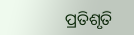ପ୍ରତିଶୃତି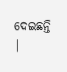ଦେଇଛନ୍ତି |